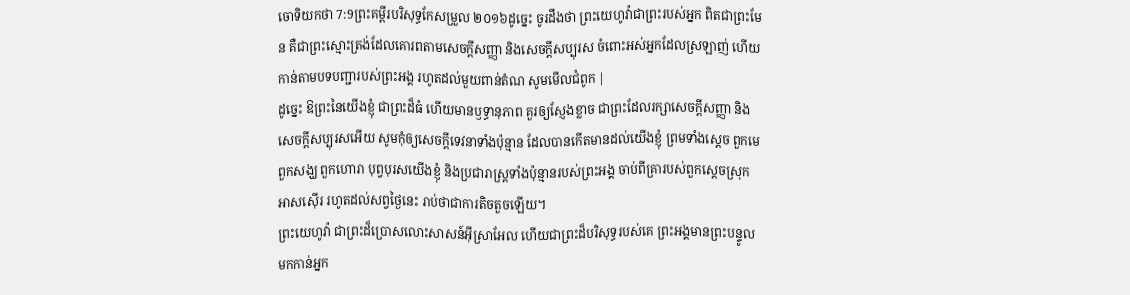ចោទិយកថា 7:9ព្រះគម្ពីរបរិសុទ្ធកែសម្រួល ២០១៦ដូច្នេះ ចូរដឹងថា ព្រះយេហូវ៉ាជាព្រះរបស់អ្នក ពិតជាព្រះមែន គឺជាព្រះស្មោះត្រង់ដែលគោរពតាមសេចក្ដីសញ្ញា និងសេចក្ដីសប្បុរស ចំពោះអស់អ្នកដែលស្រឡាញ់ ហើយកាន់តាមបទបញ្ជារបស់ព្រះអង្គ រហូតដល់មួយពាន់តំណ សូមមើលជំពូក |
ដូច្នេះ ឱព្រះនៃយើងខ្ញុំ ជាព្រះដ៏ធំ ហើយមានឫទ្ធានុភាព គួរឲ្យស្ញែងខ្លាច ជាព្រះដែលរក្សាសេចក្ដីសញ្ញា និងសេចក្ដីសប្បុរសអើយ សូមកុំឲ្យសេចក្ដីទេវនាទាំងប៉ុន្មាន ដែលបានកើតមានដល់យើងខ្ញុំ ព្រមទាំងស្តេច ពួកមេ ពួកសង្ឃ ពួកហោរា បុព្វបុរសយើងខ្ញុំ និងប្រជារាស្ត្រទាំងប៉ុន្មានរបស់ព្រះអង្គ ចាប់ពីគ្រារបស់ពួកស្តេចស្រុកអាសស៊ើរ រហូតដល់សព្វថ្ងៃនេះ រាប់ថាជាការតិចតួចឡើយ។
ព្រះយេហូវ៉ា ជាព្រះដ៏ប្រោសលោះសាសន៍អ៊ីស្រាអែល ហើយជាព្រះដ៏បរិសុទ្ធរបស់គេ ព្រះអង្គមានព្រះបន្ទូលមកកាន់អ្នក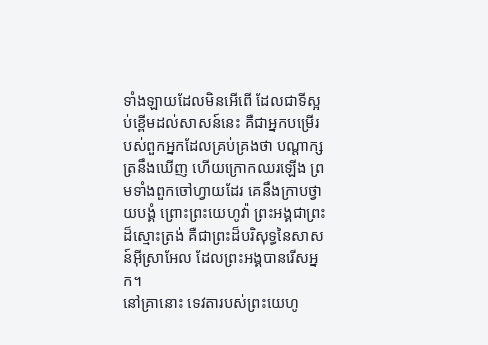ទាំងឡាយដែលមិនអើពើ ដែលជាទីស្អប់ខ្ពើមដល់សាសន៍នេះ គឺជាអ្នកបម្រើរបស់ពួកអ្នកដែលគ្រប់គ្រងថា បណ្ដាក្សត្រនឹងឃើញ ហើយក្រោកឈរឡើង ព្រមទាំងពួកចៅហ្វាយដែរ គេនឹងក្រាបថ្វាយបង្គំ ព្រោះព្រះយេហូវ៉ា ព្រះអង្គជាព្រះដ៏ស្មោះត្រង់ គឺជាព្រះដ៏បរិសុទ្ធនៃសាសន៍អ៊ីស្រាអែល ដែលព្រះអង្គបានរើសអ្នក។
នៅគ្រានោះ ទេវតារបស់ព្រះយេហូ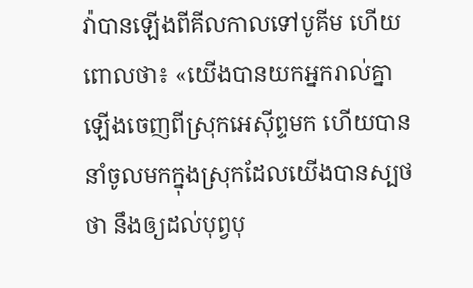វ៉ាបានឡើងពីគីលកាលទៅបូគីម ហើយពោលថា៖ «យើងបានយកអ្នករាល់គ្នាឡើងចេញពីស្រុកអេស៊ីព្ទមក ហើយបាននាំចូលមកក្នុងស្រុកដែលយើងបានស្បថថា នឹងឲ្យដល់បុព្វបុ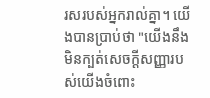រសរបស់អ្នករាល់គ្នា។ យើងបានប្រាប់ថា "យើងនឹងមិនក្បត់សេចក្ដីសញ្ញារបស់យើងចំពោះ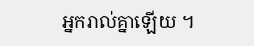អ្នករាល់គ្នាឡើយ ។